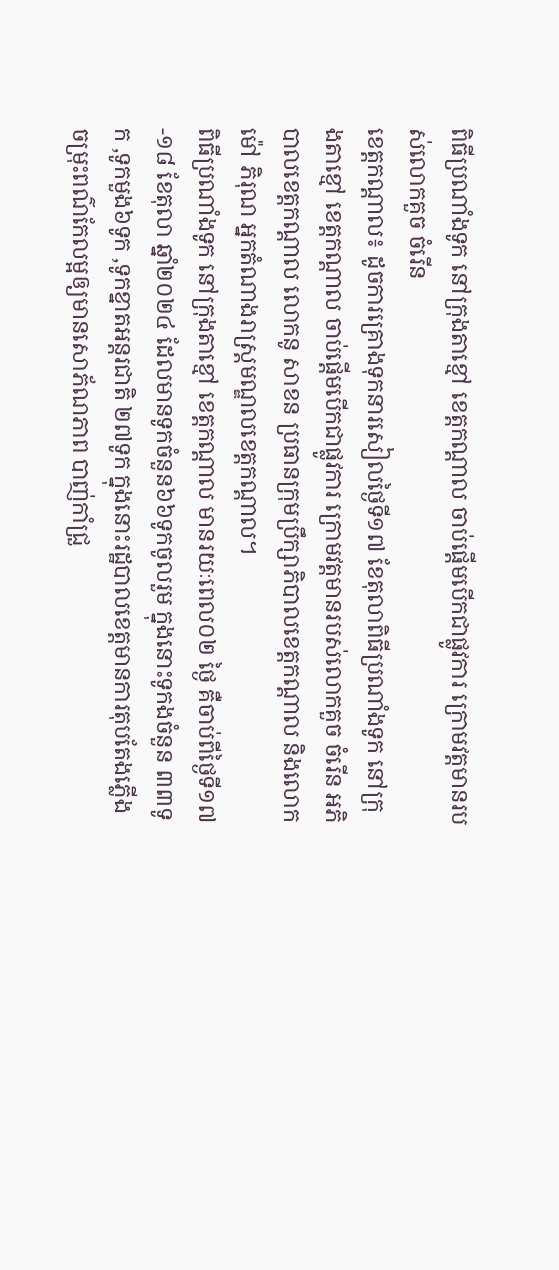ពិធីប្រណាំងទូក នៅក្រុងតាខ្មៅ ខេត្តកណ្តាល ចាប់ផ្តើមបើកជាផ្លូវការ ក្រោមវត្តមានរបស់លោកគួច ចំរើន
ខេត្តកណ្តាល៖ ដូចការគ្រោងទុកនារសៀលថ្ងៃទី១៧ ខែតុលាពិធីប្រណាំងទូក នៅក្រុងតាខ្មៅ ខេត្តកណ្តាល ចាប់ផ្តើមបើកជាផ្លូវការ ក្រោមវត្តមានរបស់លោកគួច ចំរើន អភិបាលខេត្តកណ្តាល លោកនូ សាខន ប្រធានក្រុមប្រឹក្សាភិបាលខេត្តកណ្តាល និងលោកម៉ៅ ភិរុណ អ្នកតំណាងរាស្ត្រមណ្ឌលខេត្តកណ្តាល។
ពិធីប្រណាំងទូក នៅក្រុងតាខ្មៅ ខេត្តកណ្តាល មានរយៈពេល០២ ថ្ងៃ គឺចាប់ពីថ្ងៃទី១៧-១៨ ខែតុលា ឆ្នាំ២០២៤ ដែលមានទូកចំនួន៦៦ទូកចូលរួម ក្នុងនោះទូកងចំនួន ៣៣ទូក ,ទូកមួង៦ទូក ,ទូកខ្នាតអន្តរជាតិ ២៧ទូក ក្នុងនោះរដ្ឋបាលខេត្តមានការតុបតែងភ្លើងចម្រុះពណ៌កែលម្អឲ្យមានសោភ័ណភាព បាញ់កាំជ្រួ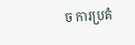ច ការប្រគំ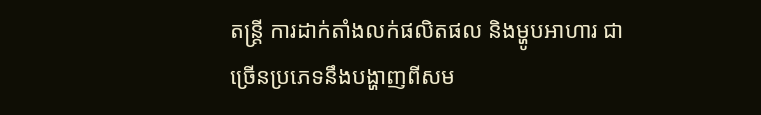តន្រ្តី ការដាក់តាំងលក់ផលិតផល និងម្ហូបអាហារ ជាច្រើនប្រភេទនឹងបង្ហាញពីសម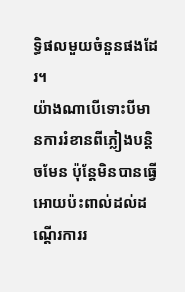ទ្ធិផលមួយចំនួនផងដែរ។
យ៉ាងណាបើទោះបីមានការរំខានពីភ្លៀងបន្តិចមែន ប៉ុន្តែមិនបានធ្វើអោយប៉ះពាល់ដល់ដណ្តើរការរ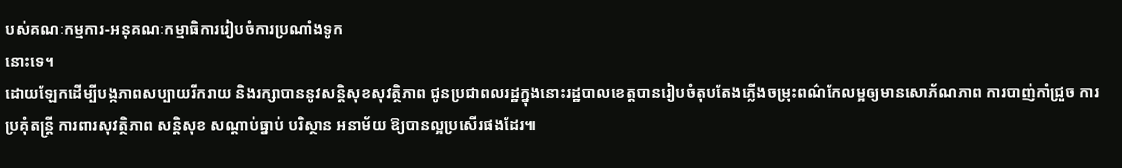បស់គណៈកម្មការ-អនុគណៈកម្មាធិការរៀបចំការប្រណាំងទូក
នោះទេ។
ដោយឡែកដើម្បីបង្កភាពសប្បាយរីករាយ និងរក្សាបាននូវសន្តិសុខសុវត្ថិភាព ជូនប្រជាពលរដ្ឋក្នុងនោះរដ្ឋបាលខេត្តបានរៀបចំតុបតែងភ្លើងចម្រុះពណ៌កែលម្អឲ្យមានសោភ័ណភាព ការបាញ់កាំជ្រួច ការប្រគុំតន្រ្តី ការពារសុវត្ថិភាព សន្តិសុខ សណ្តាប់ធ្នាប់ បរិស្ថាន អនាម័យ ឱ្យបានល្អប្រសើរផងដែរ៕